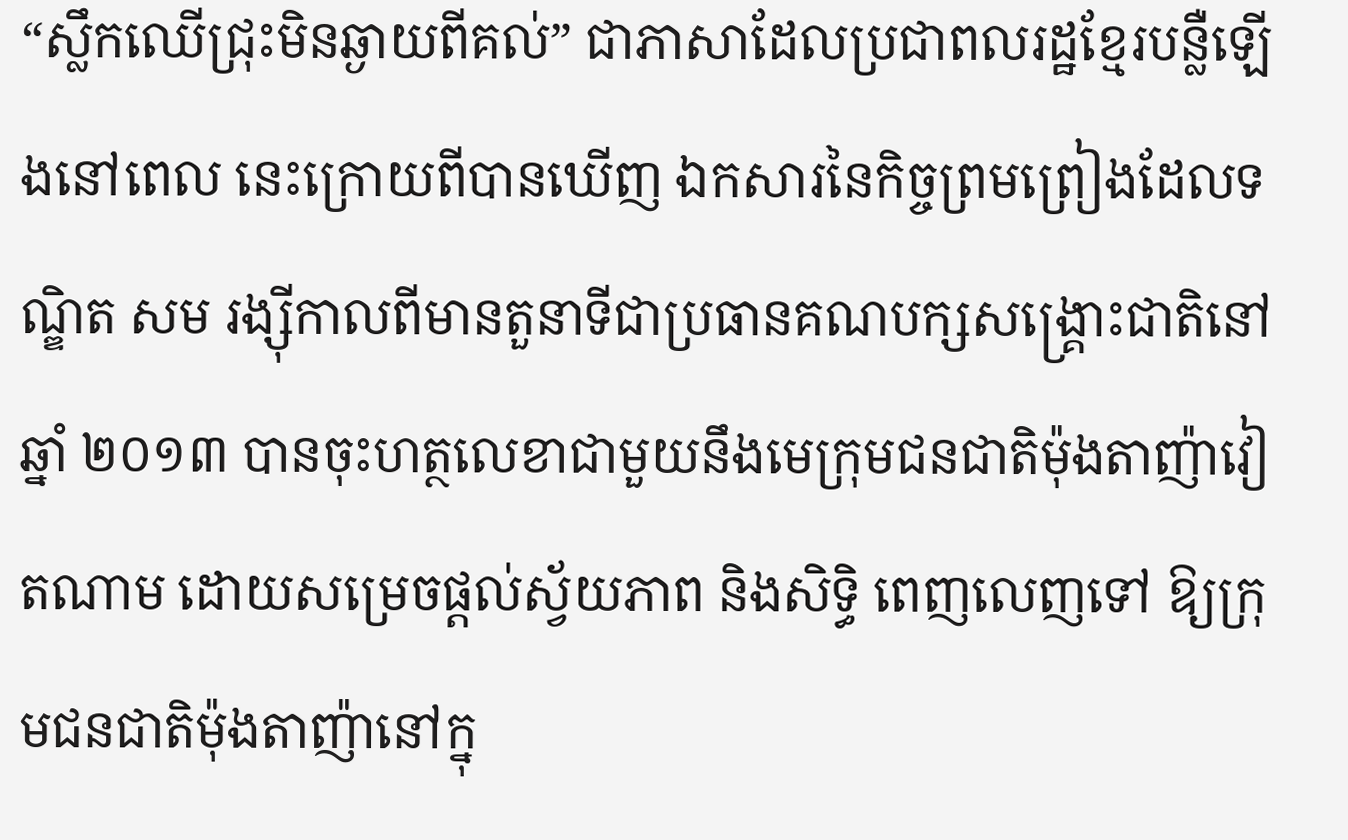“ស្លឹកឈើជ្រុះមិនឆ្ងាយពីគល់” ជាភាសាដែលប្រជាពលរដ្ឋខ្មែរបន្លឺឡើងនៅពេល នេះក្រោយពីបានឃើញ ឯកសារនៃកិច្ចព្រមព្រៀងដែលទណ្ឌិត សម រង្ស៊ីកាលពីមានតួនាទីជាប្រធានគណបក្សសង្គ្រោះជាតិនៅឆ្នាំ ២០១៣ បានចុះហត្ថលេខាជាមួយនឹងមេក្រុមជនជាតិម៉ុងតាញ៉ាវៀតណាម ដោយសម្រេចផ្តល់ស្វ័យភាព និងសិទ្ធិ ពេញលេញទៅ ឱ្យក្រុមជនជាតិម៉ុងតាញ៉ានៅក្នុ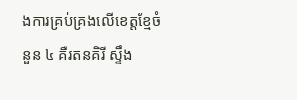ងការគ្រប់គ្រងលើខេត្តខ្មែចំនួន ៤ គឺរតនគិរី ស្ទឹង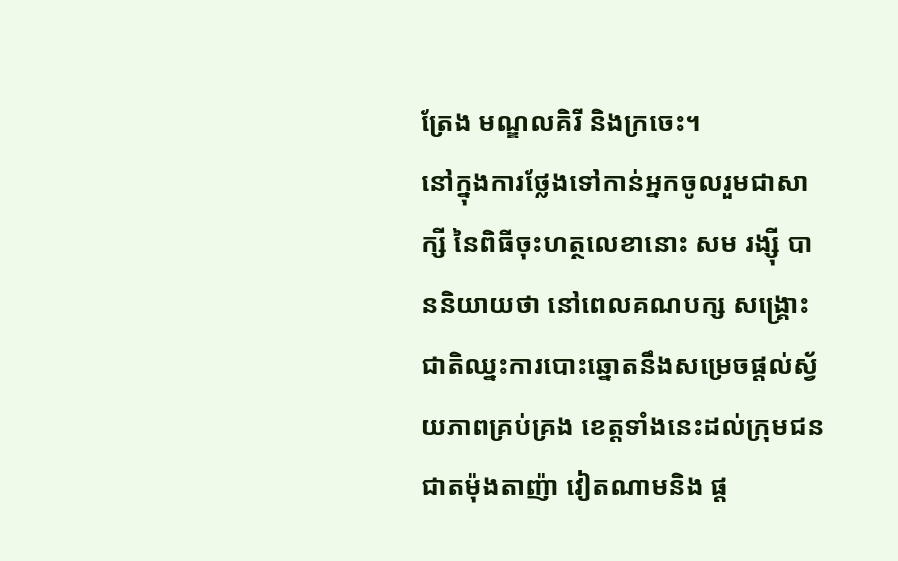ត្រែង មណ្ឌលគិរី និងក្រចេះ។
នៅក្នុងការថ្លែងទៅកាន់អ្នកចូលរួមជាសាក្សី នៃពិធីចុះហត្ថលេខានោះ សម រង្ស៊ី បាននិយាយថា នៅពេលគណបក្ស សង្គ្រោះជាតិឈ្នះការបោះឆ្នោតនឹងសម្រេចផ្តល់ស្វ័យភាពគ្រប់គ្រង ខេត្តទាំងនេះដល់ក្រុមជនជាតម៉ុងតាញ៉ា វៀតណាមនិង ផ្ត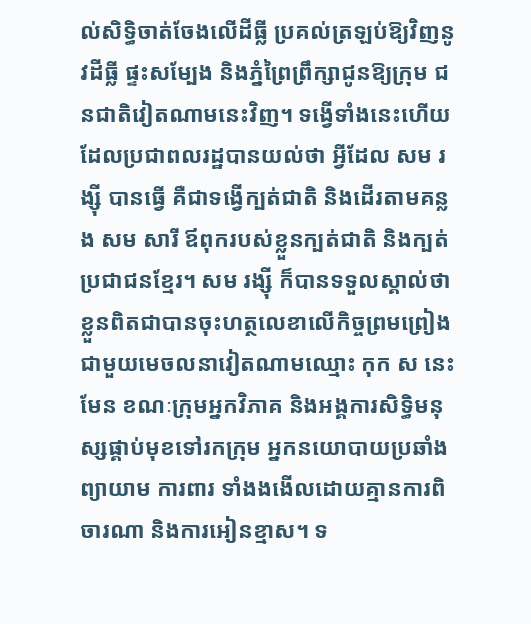ល់សិទ្ធិចាត់ចែងលើដីធ្លី ប្រគល់ត្រឡប់ឱ្យវិញនូវដីធ្លី ផ្ទះសម្បែង និងភ្នំព្រៃព្រឹក្សាជូនឱ្យក្រុម ជនជាតិវៀតណាមនេះវិញ។ ទង្វើទាំងនេះហើយដែលប្រជាពលរដ្ឋបានយល់ថា អ្វីដែល សម រង្ស៊ី បានធ្វើ គឺជាទង្វើក្បត់ជាតិ និងដើរតាមគន្លង សម សារី ឪពុករបស់ខ្លួនក្បត់ជាតិ និងក្បត់ប្រជាជនខ្មែរ។ សម រង្ស៊ី ក៏បានទទួលស្គាល់ថា ខ្លួនពិតជាបានចុះហត្ថលេខាលើកិច្ចព្រមព្រៀងជាមួយមេចលនាវៀតណាមឈ្មោះ កុក ស នេះមែន ខណៈក្រុមអ្នកវិភាគ និងអង្គការសិទ្ធិមនុស្សផ្គាប់មុខទៅរកក្រុម អ្នកនយោបាយប្រឆាំងព្យាយាម ការពារ ទាំងងងើលដោយគ្មានការពិចារណា និងការអៀនខ្មាស។ ទ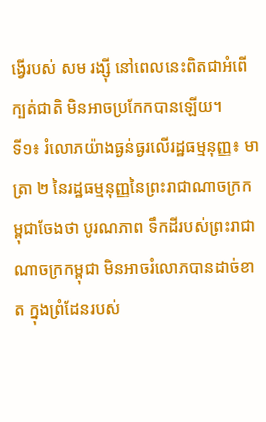ង្វើរបស់ សម រង្ស៊ី នៅពេលនេះពិតជាអំពើក្បត់ជាតិ មិនអាចប្រកែកបានឡើយ។
ទី១៖ រំលោភយ៉ាងធ្ងន់ធ្ងរលើរដ្ឋធម្មនុញ្ញ៖ មាត្រា ២ នៃរដ្ឋធម្មនុញ្ញនៃព្រះរាជាណាចក្រកម្ពុជាចែងថា បូរណភាព ទឹកដីរបស់ព្រះរាជាណាចក្រកម្ពុជា មិនអាចរំលោភបានដាច់ខាត ក្នុងព្រំដែនរបស់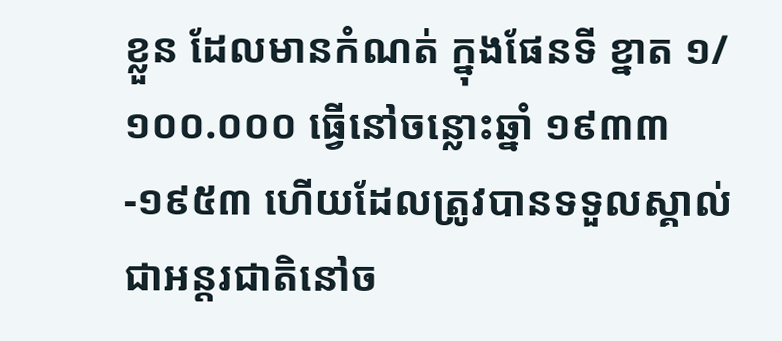ខ្លួន ដែលមានកំណត់ ក្នុងផែនទី ខ្នាត ១/១០០.០០០ ធ្វើនៅចន្លោះឆ្នាំ ១៩៣៣-១៩៥៣ ហើយដែលត្រូវបានទទួលស្គាល់ជាអន្តរជាតិនៅច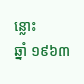ន្លោះ
ឆ្នាំ ១៩៦៣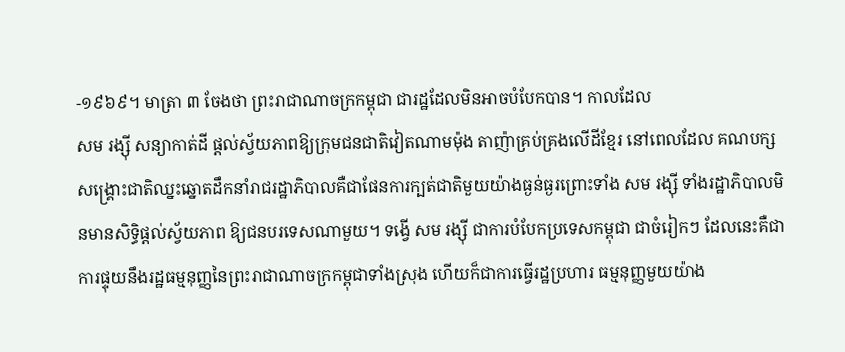-១៩៦៩។ មាត្រា ៣ ចែងថា ព្រះរាជាណាចក្រកម្ពុជា ជារដ្ឋដែលមិនអាចបំបែកបាន។ កាលដែល
សម រង្ស៊ី សន្យាកាត់ដី ផ្តល់ស្វ័យភាពឱ្យក្រុមជនជាតិវៀតណាមម៉ុង តាញ៉ាគ្រប់គ្រងលើដីខ្មែរ នៅពេលដែល គណបក្សសង្គ្រោះជាតិឈ្នះឆ្នោតដឹកនាំរាជរដ្ឋាភិបាលគឺជាផែនការក្បត់ជាតិមួយយ៉ាងធ្ងន់ធ្ងរព្រោះទាំង សម រង្ស៊ី ទាំងរដ្ឋាភិបាលមិនមានសិទ្ធិផ្តល់ស្វ័យភាព ឱ្យជនបរទេសណាមួយ។ ទង្វើ សម រង្ស៊ី ជាការបំបែកប្រទេសកម្ពុជា ជាចំរៀកៗ ដែលនេះគឺជាការផ្ទុយនឹងរដ្ឋធម្មនុញ្ញនៃព្រះរាជាណាចក្រកម្ពុជាទាំងស្រុង ហើយក៏ជាការធ្វើរដ្ឋប្រហារ ធម្មនុញ្ញមួយយ៉ាង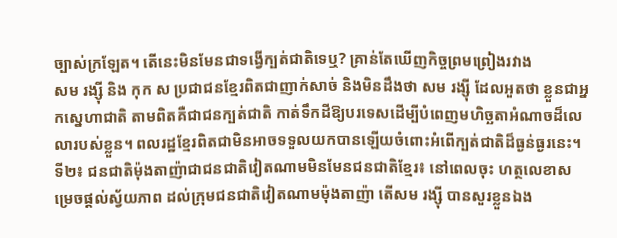ច្បាស់ក្រឡែត។ តើនេះមិនមែនជាទង្វើក្បត់ជាតិទេឬ? គ្រាន់តែឃើញកិច្ចព្រមព្រៀងរវាង
សម រង្ស៊ី និង កុក ស ប្រជាជនខ្មែរពិតជាញាក់សាច់ និងមិនដឹងថា សម រង្ស៊ី ដែលអួតថា ខ្លួនជាអ្នកស្នេហាជាតិ តាមពិតគឺជាជនក្បត់ជាតិ កាត់ទឹកដីឱ្យបរទេសដើម្បីបំពេញមហិច្ឆតាអំណាចដ៏លេលារបស់ខ្លួន។ ពលរដ្ឋខ្មែរពិតជាមិនអាចទទួលយកបានឡើយចំពោះអំពើក្បត់ជាតិដ៏ធ្ងន់ធ្ងរនេះ។
ទី២៖ ជនជាតិម៉ុងតាញ៉ាជាជនជាតិវៀតណាមមិនមែនជនជាតិខ្មែរ៖ នៅពេលចុះ ហត្ថលេខាសម្រេចផ្តល់ស្វ័យភាព ដល់ក្រុមជនជាតិវៀតណាមម៉ុងតាញ៉ា តើសម រង្ស៊ី បានសួរខ្លួនឯង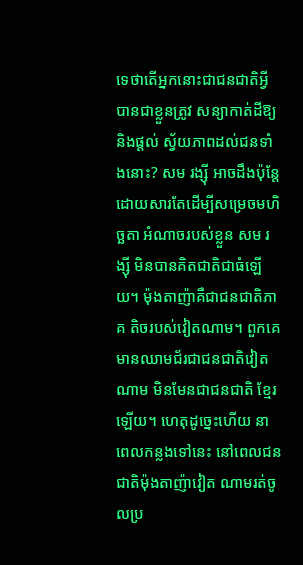ទេថាតើអ្នកនោះជាជនជាតិអ្វី បានជាខ្លួនត្រូវ សន្យាកាត់ដីឱ្យ និងផ្តល់ ស្វ័យភាពដល់ជនទាំងនោះ? សម រង្ស៊ី អាចដឹងប៉ុន្តែដោយសារតែដើម្បីសម្រេចមហិច្ឆតា អំណាចរបស់ខ្លួន សម រង្ស៊ី មិនបានគិតជាតិជាធំឡើយ។ ម៉ុងតាញ៉ាគឺជាជនជាតិភាគ តិចរបស់វៀតណាម។ ពួកគេមានឈាមជ័រជាជនជាតិវៀតណាម មិនមែនជាជនជាតិ ខ្មែរឡើយ។ ហេតុដូច្នេះហើយ នាពេលកន្លងទៅនេះ នៅពេលជនជាតិម៉ុងតាញ៉ាវៀត ណាមរត់ចូលប្រ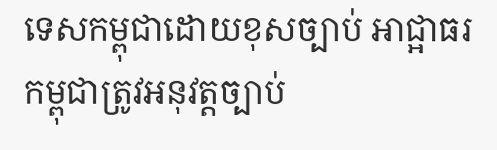ទេសកម្ពុជាដោយខុសច្បាប់ អាជ្អាធរកម្ពុជាត្រូវអនុវត្តច្បាប់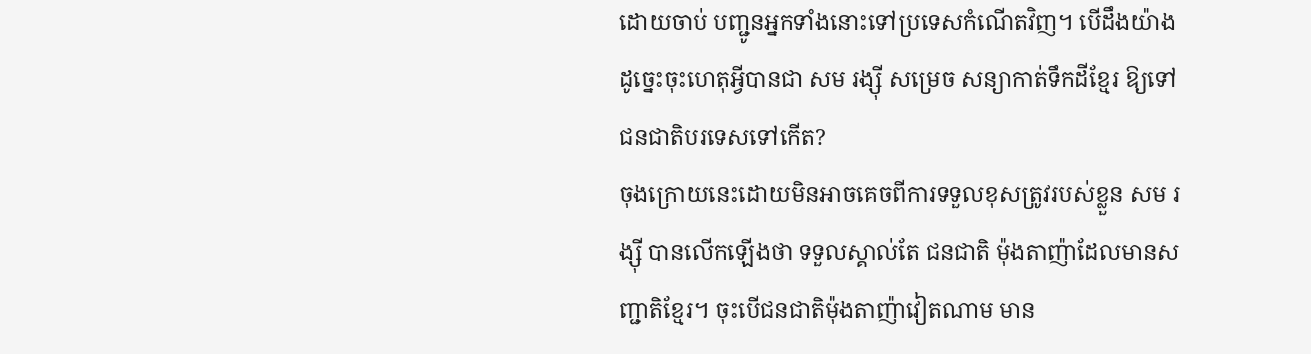ដោយចាប់ បញ្ជូនអ្នកទាំងនោះទៅប្រទេសកំណើតវិញ។ បើដឹងយ៉ាងដូច្នេះចុះហេតុអ្វីបានជា សម រង្ស៊ី សម្រេច សន្យាកាត់ទឹកដីខ្មែរ ឱ្យទៅជនជាតិបរទេសទៅកើត?
ចុងក្រោយនេះដោយមិនអាចគេចពីការទទួលខុសត្រូវរបស់ខ្លួន សម រង្ស៊ី បានលើកឡើងថា ទទួលស្គាល់តែ ជនជាតិ ម៉ុងតាញ៉ាដែលមានសញ្ជាតិខ្មែរ។ ចុះបើជនជាតិម៉ុងតាញ៉ាវៀតណាម មាន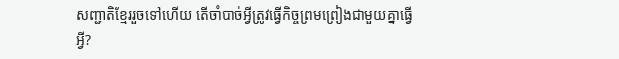សញ្ជាតិខ្មែររួចទៅហើយ តើចាំបាច់អ្វីត្រូវធ្វើកិច្ចព្រមព្រៀងជាមួយគ្នាធ្វើអ្វី?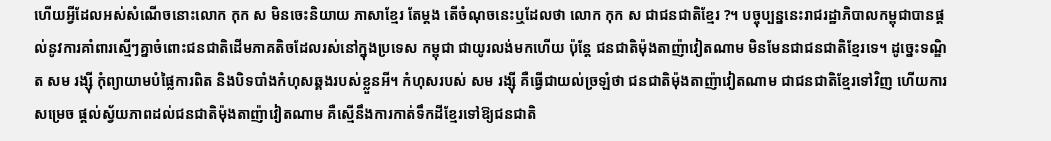ហើយអ្វីដែលអស់សំណើចនោះលោក កុក ស មិនចេះនិយាយ ភាសាខ្មែរ តែម្តង តើចំណុចនេះឬដែលថា លោក កុក ស ជាជនជាតិខ្មែរ ?។ បច្ចុប្បន្ននេះរាជរដ្ឋាភិបាលកម្ពុជាបានផ្តល់នូវការគាំពារស្មើៗគ្នាចំពោះជនជាតិដើមភាគតិចដែលរស់នៅក្នុងប្រទេស កម្ពុជា ជាយូរលង់មកហើយ ប៉ុន្តែ ជនជាតិម៉ុងតាញ៉ាវៀតណាម មិនមែនជាជនជាតិខ្មែរទេ។ ដូច្នេះទណ្ឌិត សម រង្ស៊ី កុំព្យាយាមបំផ្លៃការពិត និងបិទបាំងកំហុសឆ្គងរបស់ខ្លួនអី។ កំហុសរបស់ សម រង្ស៊ី គឺធ្វើជាយល់ច្រឡំថា ជនជាតិម៉ុងតាញ៉ាវៀតណាម ជាជនជាតិខ្មែរទៅវិញ ហើយការសម្រេច ផ្តល់ស្វ័យភាពដល់ជនជាតិម៉ុងតាញ៉ាវៀតណាម គឺស្មើនឹងការកាត់ទឹកដីខ្មែរទៅឱ្យជនជាតិ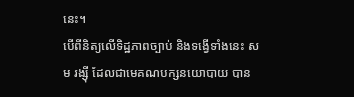នេះ។
បើពីនិត្យលើទិដ្ឋភាពច្បាប់ និងទង្វើទាំងនេះ សម រង្ស៊ី ដែលជាមេគណបក្សនយោបាយ បាន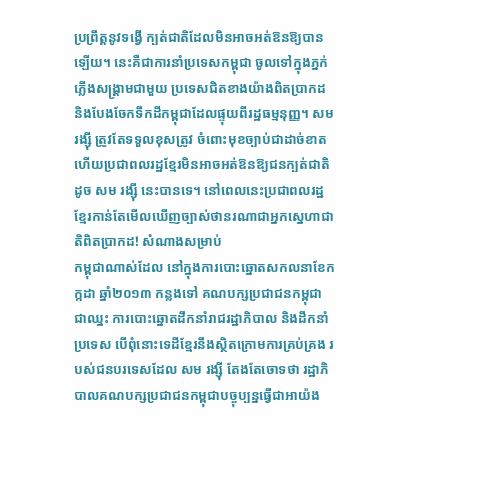ប្រព្រឹត្តនូវទង្វើ ក្បត់ជាតិដែលមិនអាចអត់ឱនឱ្យបានឡើយ។ នេះគឺជាការនាំប្រទេសកម្ពុជា ចូលទៅក្នុងភ្នក់ភ្លើងសង្គ្រាមជាមួយ ប្រទេសជិតខាងយ៉ាងពិតប្រាកដ និងបែងចែកទឹកដីកម្ពុជាដែលផ្ទុយពីរដ្ឋធម្មនុញ្ញ។ សម រង្ស៊ី ត្រូវតែទទួលខុសត្រូវ ចំពោះមុខច្បាប់ជាដាច់ខាត ហើយប្រជាពលរដ្ឋខ្មែរមិនអាចអត់ឱនឱ្យជនក្បត់ជាតិ ដូច សម រង្ស៊ី នេះបានទេ។ នៅពេលនេះប្រជាពលរដ្ឋខ្មែរកាន់តែមើលឃើញច្បាស់ថានរណាជាអ្នកស្នេហាជាតិពិតប្រាកដ! សំណាងសម្រាប់
កម្ពុជាណាស់ដែល នៅក្នុងការបោះឆ្នោតសកលនាខែកក្កដា ឆ្នាំ២០១៣ កន្លងទៅ គណបក្សប្រជាជនកម្ពុជា ជាឈ្នះ ការបោះឆ្នោតដឹកនាំរាជរដ្ឋាភិបាល និងដឹកនាំប្រទេស បើពុំនោះទេដីខ្មែរនឹងស្ថិតក្រោមការគ្រប់គ្រង របស់ជនបរទេសដែល សម រង្ស៊ី តែងតែចោទថា រដ្ឋាភិបាលគណបក្សប្រជាជនកម្ពុជាបច្ចុប្បន្នធ្វើជាអាយ៉ង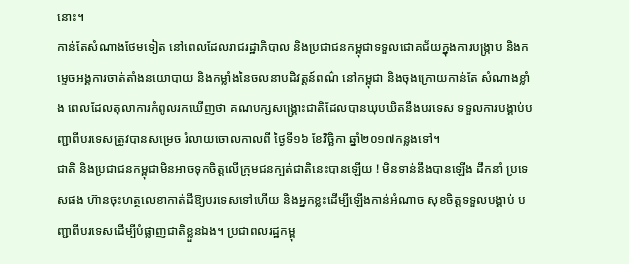នោះ។
កាន់តែសំណាងថែមទៀត នៅពេលដែលរាជរដ្ឋាភិបាល និងប្រជាជនកម្ពុជាទទួលជោគជ័យក្នុងការបង្ក្រាប និងកម្ទេចអង្គការចាត់តាំងនយោបាយ និងកម្លាំងនៃចលនាបដិវត្តន៍ពណ៌ នៅកម្ពុជា និងចុងក្រោយកាន់តែ សំណាងខ្លាំង ពេលដែលតុលាការកំពូលរកឃើញថា គណបក្សសង្គ្រោះជាតិដែលបានឃុបឃិតនឹងបរទេស ទទួលការបង្គាប់បញ្ជាពីបរទេសត្រូវបានសម្រេច រំលាយចោលកាលពី ថ្ងៃទី១៦ ខែវិច្ឆិកា ឆ្នាំ២០១៧កន្លងទៅ។
ជាតិ និងប្រជាជនកម្ពុជាមិនអាចទុកចិត្តលើក្រុមជនក្បត់ជាតិនេះបានឡើយ ! មិនទាន់នឹងបានឡើង ដឹកនាំ ប្រទេសផង ហ៊ានចុះហត្ថលេខាកាត់ដីឱ្យបរទេសទៅហើយ និងអ្នកខ្លះដើម្បីឡើងកាន់អំណាច សុខចិត្តទទួលបង្គាប់ បញ្ជាពីបរទេសដើម្បីបំផ្លាញជាតិខ្លួនឯង។ ប្រជាពលរដ្ឋកម្ពុ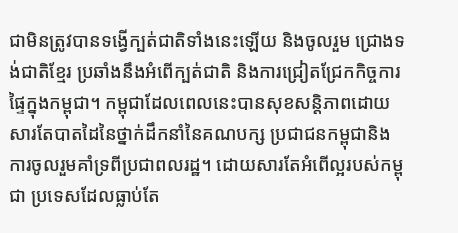ជាមិនត្រូវបានទង្វើក្បត់ជាតិទាំងនេះឡើយ និងចូលរួម ជ្រោងទង់ជាតិខ្មែរ ប្រឆាំងនឹងអំពើក្បត់ជាតិ និងការជ្រៀតជ្រែកកិច្ចការផ្ទៃក្នុងកម្ពុជា។ កម្ពុជាដែលពេលនេះបានសុខសន្តិភាពដោយសារតែបាតដៃនៃថ្នាក់ដឹកនាំនៃគណបក្ស ប្រជាជនកម្ពុជានិង ការចូលរួមគាំទ្រពីប្រជាពលរដ្ឋ។ ដោយសារតែអំពើល្អរបស់កម្ពុជា ប្រទេសដែលធ្លាប់តែ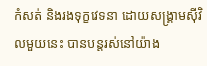កំសត់ និងរងទុក្ខវេទនា ដោយសង្គ្រាមស៊ីវិលមួយនេះ បានបន្តរស់នៅយ៉ាង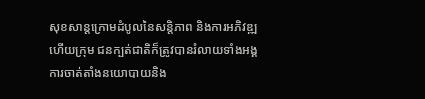សុខសាន្តក្រោមដំបូលនៃសន្តិភាព និងការអភិវឌ្ឍ ហើយក្រុម ជនក្បត់ជាតិក៏ត្រូវបានរំលាយទាំងអង្គការចាត់តាំងនយោបាយនិង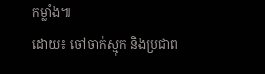កម្លាំង៕
ដោយ៖ ចៅចាក់ស្មុក និងប្រជាព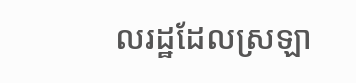លរដ្ឋដែលស្រឡា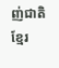ញ់ជាតិខ្មែរ